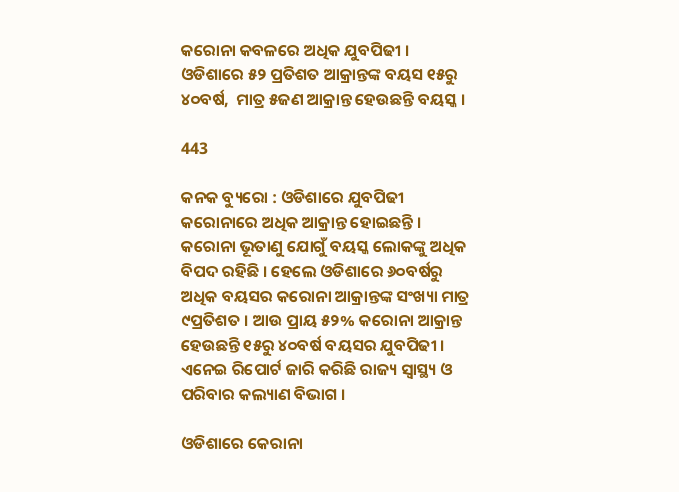କରୋନା କବଳରେ ଅଧିକ ଯୁବପିଢୀ । ଓଡିଶାରେ ୫୨ ପ୍ରତିଶତ ଆକ୍ରାନ୍ତଙ୍କ ବୟସ ୧୫ରୁ ୪୦ବର୍ଷ,  ମାତ୍ର ୫ଜଣ ଆକ୍ରାନ୍ତ ହେଉଛନ୍ତି ବୟସ୍କ ।

443

କନକ ବ୍ୟୁରୋ : ଓଡିଶାରେ ଯୁବପିଢୀ କରୋନାରେ ଅଧିକ ଆକ୍ରାନ୍ତ ହୋଇଛନ୍ତି । କରୋନା ଭୂତାଣୁ ଯୋଗୁଁ ବୟସ୍କ ଲୋକଙ୍କୁ ଅଧିକ ବିପଦ ରହିଛି । ହେଲେ ଓଡିଶାରେ ୬୦ବର୍ଷରୁ ଅଧିକ ବୟସର କରୋନା ଆକ୍ରାନ୍ତଙ୍କ ସଂଖ୍ୟା ମାତ୍ର ୯ପ୍ରତିଶତ । ଆଉ ପ୍ରାୟ ୫୨% କରୋନା ଆକ୍ରାନ୍ତ ହେଉଛନ୍ତି ୧୫ରୁ ୪୦ବର୍ଷ ବୟସର ଯୁବପିଢୀ । ଏନେଇ ରିପୋର୍ଟ ଜାରି କରିଛି ରାଜ୍ୟ ସ୍ୱାସ୍ଥ୍ୟ ଓ ପରିବାର କଲ୍ୟାଣ ବିଭାଗ ।

ଓଡିଶାରେ କେରାନା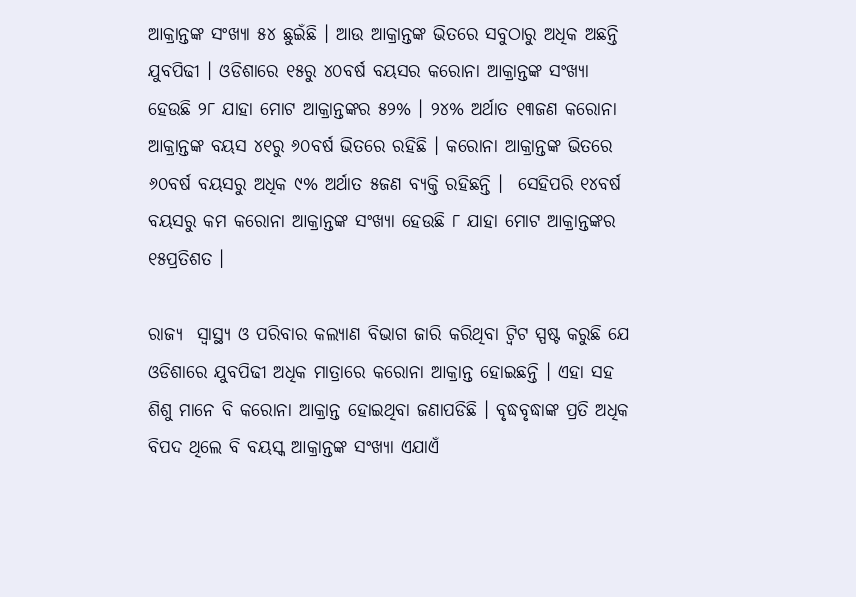ଆକ୍ରାନ୍ତଙ୍କ ସଂଖ୍ୟା ୫୪ ଛୁଇଁଛି । ଆଉ ଆକ୍ରାନ୍ତଙ୍କ ଭିତରେ ସବୁଠାରୁ ଅଧିକ ଅଛନ୍ତି ଯୁବପିଢୀ । ଓଡିଶାରେ ୧୫ରୁ ୪୦ବର୍ଷ ବୟସର କରୋନା ଆକ୍ରାନ୍ତଙ୍କ ସଂଖ୍ୟା ହେଉଛି ୨୮ ଯାହା ମୋଟ ଆକ୍ରାନ୍ତଙ୍କର ୫୨% । ୨୪% ଅର୍ଥାତ ୧୩ଜଣ କରୋନା ଆକ୍ରାନ୍ତଙ୍କ ବୟସ ୪୧ରୁ ୬୦ବର୍ଷ ଭିତରେ ରହିଛି । କରୋନା ଆକ୍ରାନ୍ତଙ୍କ ଭିତରେ ୬୦ବର୍ଷ ବୟସରୁ ଅଧିକ ୯% ଅର୍ଥାତ ୫ଜଣ ବ୍ୟକ୍ତି ରହିଛନ୍ତି ।  ସେହିପରି ୧୪ବର୍ଷ ବୟସରୁ କମ କରୋନା ଆକ୍ରାନ୍ତଙ୍କ ସଂଖ୍ୟା ହେଉଛି ୮ ଯାହା ମୋଟ ଆକ୍ରାନ୍ତଙ୍କର ୧୫ପ୍ରତିଶତ ।

ରାଜ୍ୟ  ସ୍ୱାସ୍ଥ୍ୟ ଓ ପରିବାର କଲ୍ୟାଣ ବିଭାଗ ଜାରି କରିଥିବା ଟ୍ୱିଟ ସ୍ପଷ୍ଟ କରୁଛି ଯେ ଓଡିଶାରେ ଯୁବପିଢୀ ଅଧିକ ମାତ୍ରାରେ କରୋନା ଆକ୍ରାନ୍ତ ହୋଇଛନ୍ତି । ଏହା ସହ ଶିଶୁ ମାନେ ବି କରୋନା ଆକ୍ରାନ୍ତ ହୋଇଥିବା ଜଣାପଡିଛି । ବୃଦ୍ଧବୃଦ୍ଧାଙ୍କ ପ୍ରତି ଅଧିକ ବିପଦ ଥିଲେ ବି ବୟସ୍କ ଆକ୍ରାନ୍ତଙ୍କ ସଂଖ୍ୟା ଏଯାଏଁ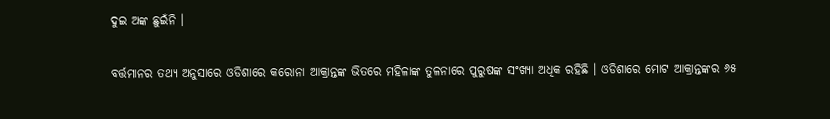ଦୁଇ ଅଙ୍କ ଛୁଇଁନି ।

ବର୍ତ୍ତମାନର ତଥ୍ୟ ଅନୁସାରେ ଓଡିଶାରେ କରୋନା ଆକ୍ରାନ୍ତଙ୍କ ଭିତରେ ମହିଳାଙ୍କ ତୁଳନାରେ ପୁରୁଷଙ୍କ ସଂଖ୍ୟା ଅଧିକ ରହିଛି । ଓଡିଶାରେ ମୋଟ ଆକ୍ରାନ୍ତଙ୍କର ୬୫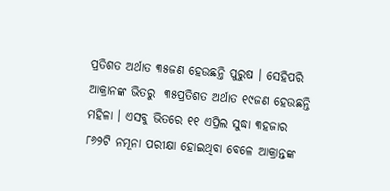ପ୍ରତିଶତ ଅର୍ଥାତ ୩୫ଜଣ ହେଉଛନ୍ତି ପୁରୁଷ । ସେହିପରି ଆକ୍ରାନଙ୍କ ଭିତରୁ  ୩୫ପ୍ରତିଶତ ଅର୍ଥାତ ୧୯ଜଣ ହେଉଛନ୍ତି ମହିଳା । ଏସବୁ ଭିତରେ ୧୧ ଏପ୍ରିଲ ସୁଦ୍ଧା ୩ହଜାର ୮୬୨ଟି ନମୂନା ପରୀକ୍ଷା ହୋଇଥିବା ବେଳେ ଆକ୍ରାନ୍ତଙ୍କ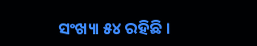ସଂଖ୍ୟା ୫୪ ରହିଛି ।